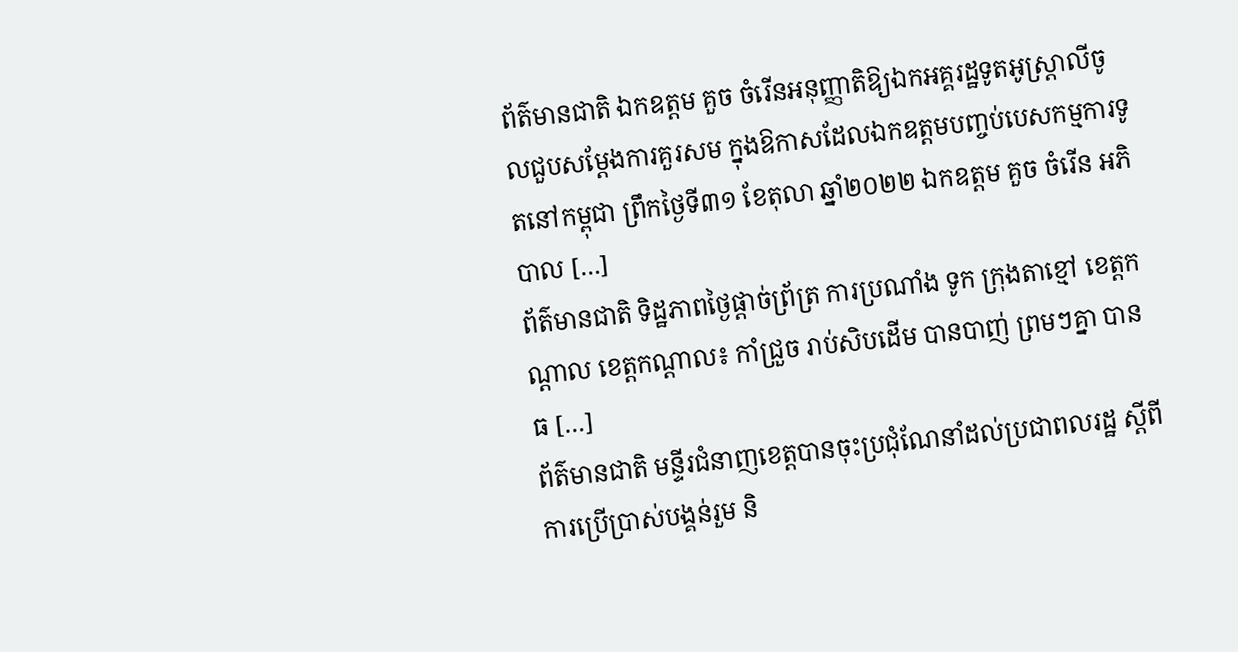ព័ត៌មានជាតិ ឯកឧត្តម គួច ចំរើនអនុញ្ញាតិឱ្យឯកអគ្គរដ្ឋទូតអូស្ត្រាលីចូលជួបសម្តែងការគួរសម ក្នុងឱកាសដែលឯកឧត្តមបញ្ចប់បេសកម្មការទូតនៅកម្ពុជា ព្រឹកថ្ងៃទី៣១ ខែតុលា ឆ្នាំ២០២២ ឯកឧត្តម គួច ចំរើន អភិបាល […]
ព័ត៌មានជាតិ ទិដ្ឋភាពថ្ងៃផ្តាច់ព្រ័ត្រ ការប្រណាំង ទូក ក្រុងតាខ្មៅ ខេត្តកណ្តាល ខេត្តកណ្តាល៖ កាំជ្រួច រាប់សិបដើម បានបាញ់ ព្រមៗគ្នា បានធ […]
ព័ត៌មានជាតិ មន្ទីរជំនាញខេត្តបានចុះប្រជុំណែនាំដល់ប្រជាពលរដ្ឋ ស្តីពីការប្រើប្រាស់បង្គន់រួម និ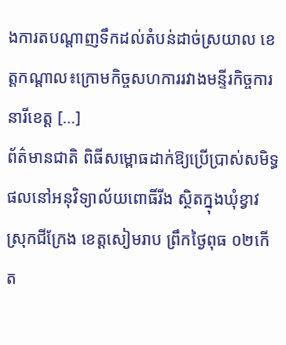ងការតបណ្តាញទឹកដល់តំបន់ដាច់ស្រយាល ខេត្តកណ្តាល៖ក្រោមកិច្ចសហការរវាងមន្ទីរកិច្ចការនារីខេត្ត […]
ព័ត៌មានជាតិ ពិធីសម្ពោធដាក់ឱ្យប្រើប្រាស់សមិទ្ធផលនៅអនុវិទ្យាល័យពោធិ៍រីង ស្ថិតក្នុងឃុំខ្វាវ ស្រុកជីក្រែង ខេត្តសៀមរាប ព្រឹកថ្ងៃពុធ ០២កើត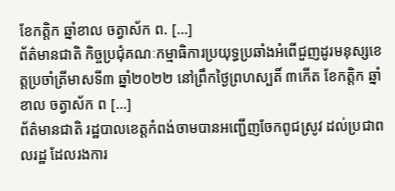ខែកត្តិក ឆ្នាំខាល ចត្វាស័ក ព. […]
ព័ត៌មានជាតិ កិច្ចប្រជុំគណៈកម្មាធិការប្រយុទ្ធប្រឆាំងអំពើជួញដូរមនុស្សខេត្តប្រចាំត្រីមាសទី៣ ឆ្នាំ២០២២ នៅព្រឹកថ្ងៃព្រហស្បតិ៍ ៣កើត ខែកត្តិក ឆ្នាំខាល ចត្វាស័ក ព […]
ព័ត៌មានជាតិ រដ្ឋបាលខេត្តកំពង់ចាមបានអញ្ជើញចែកពូជស្រូវ ដល់ប្រជាពលរដ្ឋ ដែលរងការ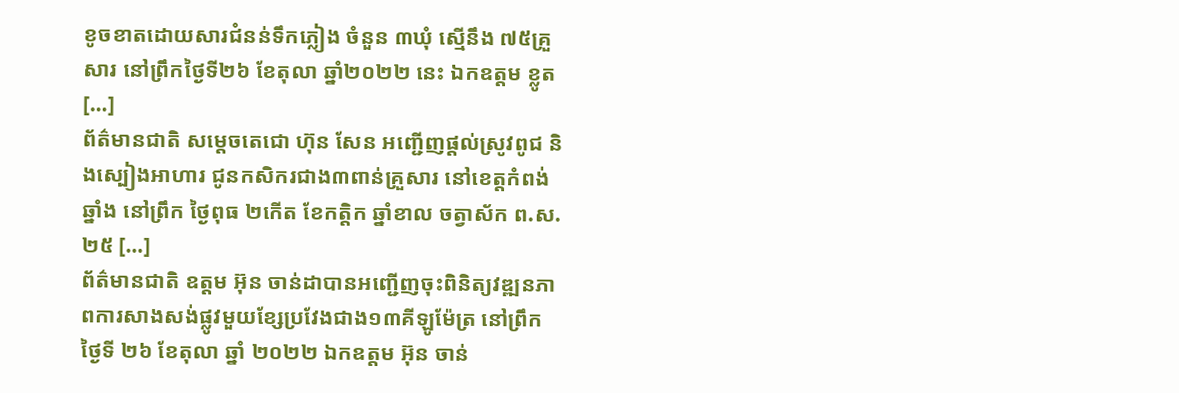ខូចខាតដោយសារជំនន់ទឹកភ្លៀង ចំនួន ៣ឃុំ ស្មើនឹង ៧៥គ្រួសារ នៅព្រឹកថ្ងៃទី២៦ ខែតុលា ឆ្នាំ២០២២ នេះ ឯកឧត្ដម ខ្លូត […]
ព័ត៌មានជាតិ សម្តេចតេជោ ហ៊ុន សែន អញ្ជើញផ្តល់ស្រូវពូជ និងស្បៀងអាហារ ជូនកសិករជាង៣ពាន់គ្រួសារ នៅខេត្តកំពង់ឆ្នាំង នៅព្រឹក ថ្ងៃពុធ ២កើត ខែកត្តិក ឆ្នាំខាល ចត្វាស័ក ព.ស. ២៥ […]
ព័ត៌មានជាតិ ឧត្តម អ៊ុន ចាន់ដាបានអញ្ជើញចុះពិនិត្យវឌ្ឍនភាពការសាងសង់ផ្លូវមួយខ្សែប្រវែងជាង១៣គីឡូម៉ែត្រ នៅព្រឹកថ្ងៃទី ២៦ ខែតុលា ឆ្នាំ ២០២២ ឯកឧត្តម អ៊ុន ចាន់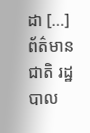ដា […]
ព័ត៌មានជាតិ រដ្ឋបាល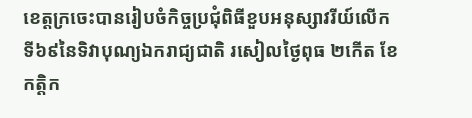ខេត្តក្រចេះបានរៀបចំកិច្ចប្រជុំពិធីខួបអនុស្សាវរីយ៍លើកទី៦៩នៃទិវាបុណ្យឯករាជ្យជាតិ រសៀលថ្ងៃពុធ ២កើត ខែកត្តិក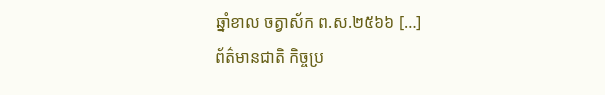ឆ្នាំខាល ចត្វាស័ក ព.ស.២៥៦៦ […]
ព័ត៌មានជាតិ កិច្ចប្រ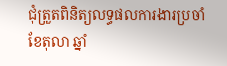ជុំត្រួតពិនិត្យលទ្ធផលការងារប្រចាំខែតុលា ឆ្នាំ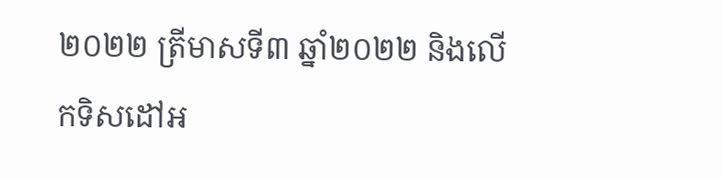២០២២ ត្រីមាសទី៣ ឆ្នាំ២០២២ និងលើកទិសដៅអ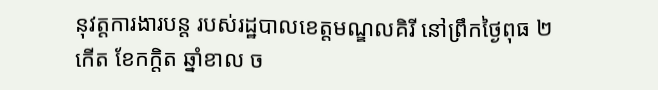នុវត្តការងារបន្ត របស់រដ្ឋបាលខេត្តមណ្ឌលគិរី នៅព្រឹកថ្ងៃពុធ ២កើត ខែកក្តិត ឆ្នាំខាល ច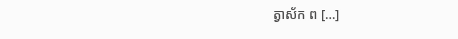ត្វាស័ក ព […]